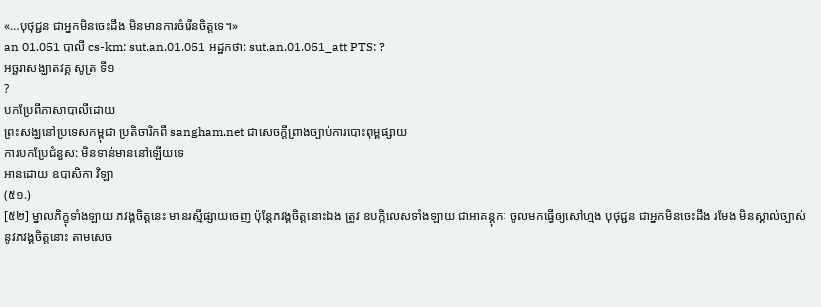«…បុថុជ្ជន ជាអ្នកមិនចេះដឹង មិនមានការចំរើនចិត្តទេ។»
an 01.051 បាលី cs-km: sut.an.01.051 អដ្ឋកថា: sut.an.01.051_att PTS: ?
អច្ឆរាសង្ឃាតវគ្គ សូត្រ ទី១
?
បកប្រែពីភាសាបាលីដោយ
ព្រះសង្ឃនៅប្រទេសកម្ពុជា ប្រតិចារិកពី sangham.net ជាសេចក្តីព្រាងច្បាប់ការបោះពុម្ពផ្សាយ
ការបកប្រែជំនួស: មិនទាន់មាននៅឡើយទេ
អានដោយ ឧបាសិកា វិឡា
(៥១.)
[៥២] ម្នាលភិក្ខុទាំងឡាយ ភវង្គចិត្តនេះ មានរស្មីផ្សាយចេញ ប៉ុន្តែភវង្គចិត្តនោះឯង ត្រូវ ឧបកិ្កលេសទាំងឡាយ ជាអាគន្តុកៈ ចូលមកធ្វើឲ្យសៅហ្មង បុថុជ្ជន ជាអ្នកមិនចេះដឹង រមែង មិនស្គាល់ច្បាស់ នូវភវង្គចិត្តនោះ តាមសេច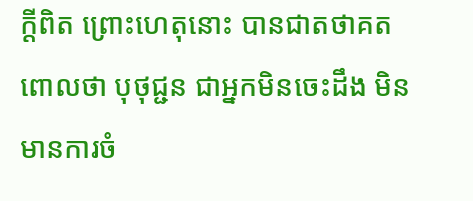ក្ដីពិត ព្រោះហេតុនោះ បានជាតថាគតពោលថា បុថុជ្ជន ជាអ្នកមិនចេះដឹង មិនមានការចំ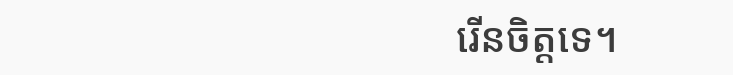រើនចិត្តទេ។